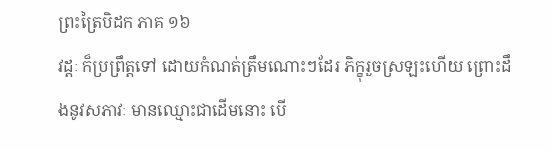ព្រះត្រៃបិដក ភាគ ១៦
វដ្តៈ ក៏ប្រព្រឹត្តទៅ ដោយកំណត់ត្រឹមណោះៗដែរ ភិក្ខុរួចស្រឡះហើយ ព្រោះដឹងនូវសភាវៈ មានឈ្មោះជាដើមនោះ បើ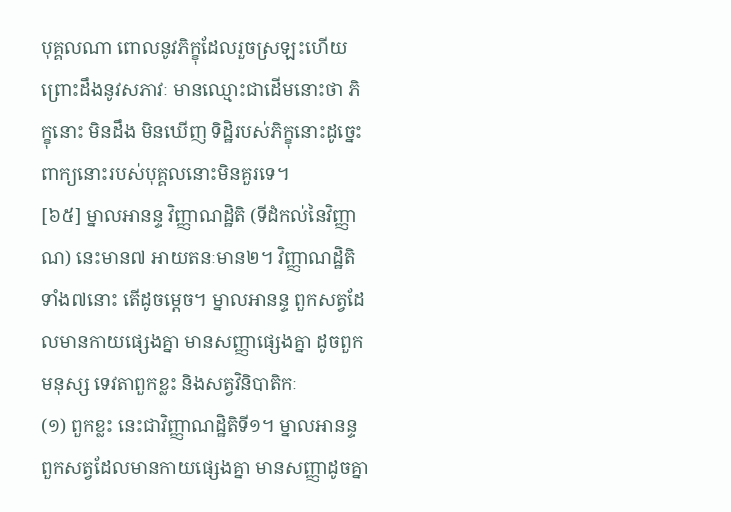បុគ្គលណា ពោលនូវភិក្ខុដែលរួចស្រឡះហើយ ព្រោះដឹងនូវសភាវៈ មានឈ្មោះជាដើមនោះថា ភិក្ខុនោះ មិនដឹង មិនឃើញ ទិដ្ឋិរបស់ភិក្ខុនោះដូច្នេះ ពាក្យនោះរបស់បុគ្គលនោះមិនគួរទេ។
[៦៥] ម្នាលអានន្ទ វិញ្ញាណដ្ឋិតិ (ទីដំកល់នៃវិញ្ញាណ) នេះមាន៧ អាយតនៈមាន២។ វិញ្ញាណដ្ឋិតិទាំង៧នោះ តើដូចម្តេច។ ម្នាលអានន្ទ ពួកសត្វដែលមានកាយផ្សេងគ្នា មានសញ្ញាផ្សេងគ្នា ដូចពួកមនុស្ស ទេវតាពួកខ្លះ និងសត្វវិនិបាតិកៈ
(១) ពួកខ្លះ នេះជាវិញ្ញាណដ្ឋិតិទី១។ ម្នាលអានន្ទ ពួកសត្វដែលមានកាយផ្សេងគ្នា មានសញ្ញាដូចគ្នា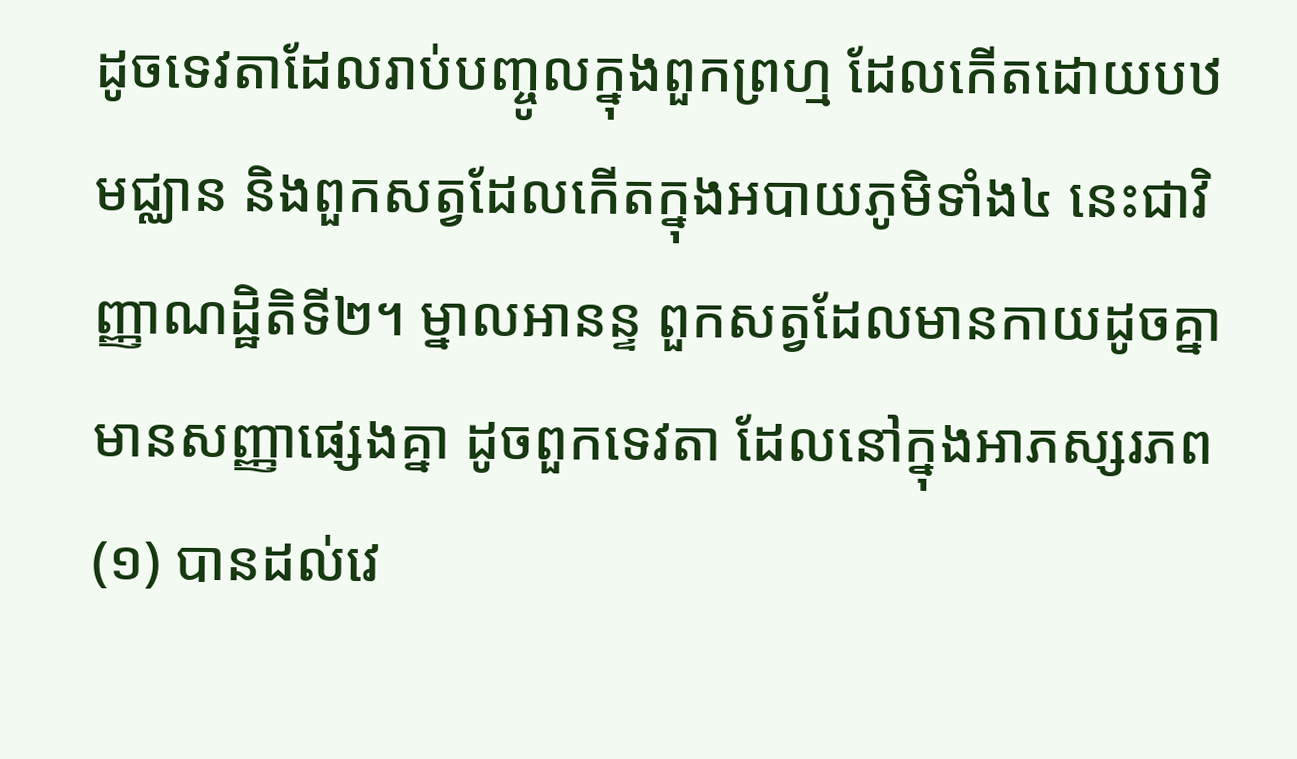ដូចទេវតាដែលរាប់បញ្ចូលក្នុងពួកព្រហ្ម ដែលកើតដោយបឋមជ្ឈាន និងពួកសត្វដែលកើតក្នុងអបាយភូមិទាំង៤ នេះជាវិញ្ញាណដ្ឋិតិទី២។ ម្នាលអានន្ទ ពួកសត្វដែលមានកាយដូចគ្នា មានសញ្ញាផ្សេងគ្នា ដូចពួកទេវតា ដែលនៅក្នុងអាភស្សរភព
(១) បានដល់វេ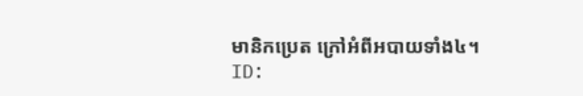មានិកប្រេត ក្រៅអំពីអបាយទាំង៤។
ID: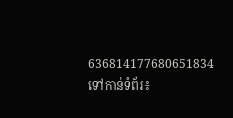636814177680651834
ទៅកាន់ទំព័រ៖